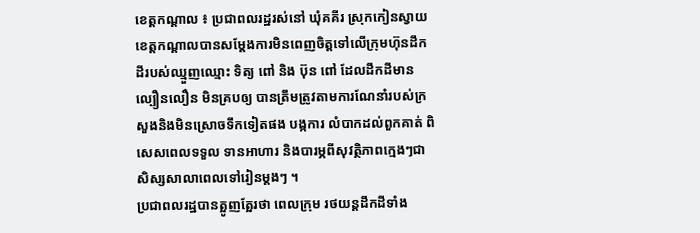ខេត្តកណ្ដាល ៖ ប្រជាពលរដ្ឋរស់នៅ ឃុំគគីរ ស្រុកកៀនស្វាយ ខេត្តកណ្តាលបានសម្តែងការមិនពេញចិត្តទៅលើក្រុមហ៊ុនដឹកដីរបស់ឈ្មួញឈ្មោះ ទិត្យ ពៅ និង ប៊ុន ពៅ ដែលដឹកដីមានល្បឿនលឿន មិនគ្របឲ្យ បានត្រឹមត្រូវតាមការណែនាំរបស់ក្រសួងនិងមិនស្រោចទឹកទៀតផង បង្កការ លំបាកដល់ពួកគាត់ ពិសេសពេលទទួល ទានអាហារ និងបារម្ភពីសុវត្ថិភាពក្មេងៗជា សិស្សសាលាពេលទៅរៀនម្ដងៗ ។
ប្រជាពលរដ្ឋបានត្អូញត្អែរថា ពេលក្រុម រថយន្តដឹកដីទាំង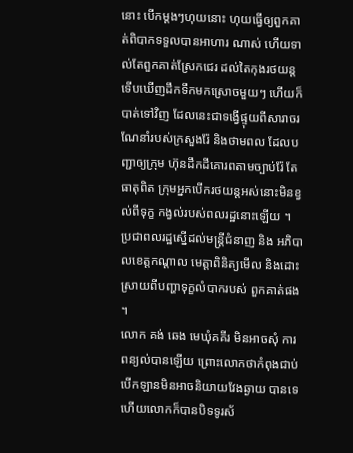នោះ បើកម្ដងៗហុយនោះ ហុយធ្វើឲ្យពួកគាត់ពិបាកទទួលបានអាហារ ណាស់ ហើយទាល់តែពួកគាត់ស្រែកជេរ ដល់តៃកុងរថយន្តទើបឃើញដឹកទឹកមកស្រោចមួយៗ ហើយក៏បាត់ទៅវិញ ដែលនេះជាទង្វើផ្ទុយពីសារាចរណែនាំរបស់ក្រសួងរ៉ែ និងថាមពល ដែលបញ្ជាឲ្យក្រុម ហ៊ុនដឹកដីគោរពតាមច្បាប់រ៉ែ តែធាតុពិត ក្រុមអ្នកបើករថយន្តអស់នោះមិនខ្វល់ពីទុក្ខ កង្វល់របស់ពលរដ្ឋនោះឡើយ ។
ប្រជាពលរដ្ឋស្នើដល់មន្ត្រីជំនាញ និង អភិបាលខេត្តកណ្ដាល មេត្តាពិនិត្យមើល និងដោះស្រាយពីបញ្ហាទុក្ខលំបាករបស់ ពួកគាត់ផង ។
លោក គង់ ឆេង មេឃុំគគីរ មិនអាចសុំ ការពន្យល់បានឡើយ ព្រោះលោកថាកំពុងជាប់បើកឡានមិនអាចនិយាយវែងឆ្ងាយ បានទេ ហើយលោកក៏បានបិទទូរស័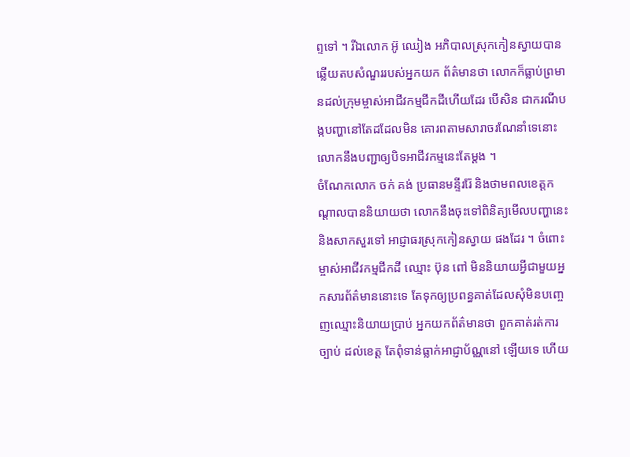ព្ទទៅ ។ រីឯលោក អ៊ូ ឈៀង អភិបាលស្រុកកៀនស្វាយបានឆ្លើយតបសំណួររបស់អ្នកយក ព័ត៌មានថា លោកក៏ធ្លាប់ព្រមានដល់ក្រុមម្ចាស់អាជីវកម្មជីកដីហើយដែរ បើសិន ជាករណីបង្កបញ្ហានៅតែដដែលមិន គោរពតាមសារាចរណែនាំទេនោះ លោកនឹងបញ្ជាឲ្យបិទអាជីវកម្មនេះតែម្តង ។
ចំណែកលោក ចក់ គង់ ប្រធានមន្ទីររ៉ែ និងថាមពលខេត្តកណ្តាលបាននិយាយថា លោកនឹងចុះទៅពិនិត្យមើលបញ្ហានេះ និងសាកសួរទៅ អាជ្ញាធរស្រុកកៀនស្វាយ ផងដែរ ។ ចំពោះម្ចាស់អាជីវកម្មជីកដី ឈ្មោះ ប៊ុន ពៅ មិននិយាយអ្វីជាមួយអ្នកសារព័ត៌មាននោះទេ តែទុកឲ្យប្រពន្ធគាត់ដែលសុំមិនបញ្ចេញឈ្មោះនិយាយប្រាប់ អ្នកយកព័ត៌មានថា ពួកគាត់រត់ការច្បាប់ ដល់ខេត្ត តែពុំទាន់ធ្លាក់អាជ្ញាប័ណ្ណនៅ ឡើយទេ ហើយ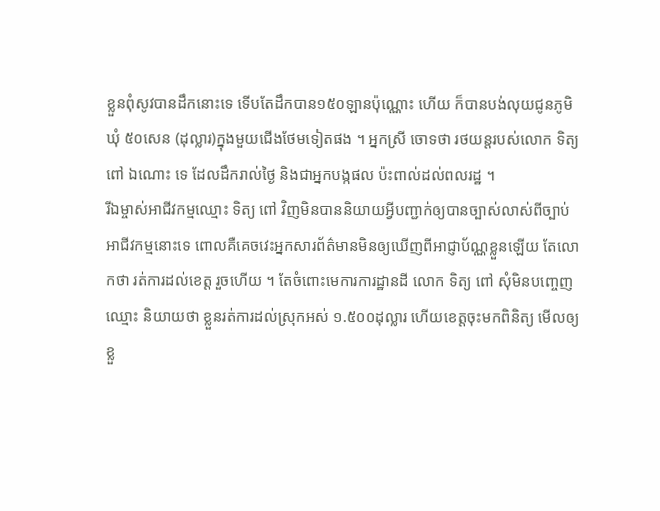ខ្លួនពុំសូវបានដឹកនោះទេ ទើបតែដឹកបាន១៥០ឡានប៉ុណ្ណោះ ហើយ ក៏បានបង់លុយជូនភូមិ ឃុំ ៥០សេន (ដុល្លារ)ក្នុងមួយជើងថែមទៀតផង ។ អ្នកស្រី ចោទថា រថយន្តរបស់លោក ទិត្យ ពៅ ឯណោះ ទេ ដែលដឹករាល់ថ្ងៃ និងជាអ្នកបង្កផល ប៉ះពាល់ដល់ពលរដ្ឋ ។
រីឯម្ចាស់អាជីវកម្មឈ្មោះ ទិត្យ ពៅ វិញមិនបាននិយាយអ្វីបញ្ជាក់ឲ្យបានច្បាស់លាស់ពីច្បាប់អាជីវកម្មនោះទេ ពោលគឺគេចវេះអ្នកសារព័ត៌មានមិនឲ្យឃើញពីអាជ្ញាប័ណ្ណខ្លួនឡើយ តែលោកថា រត់ការដល់ខេត្ត រួចហើយ ។ តែចំពោះមេការការដ្ឋានដី លោក ទិត្យ ពៅ សុំមិនបញ្ចេញ ឈ្មោះ និយាយថា ខ្លួនរត់ការដល់ស្រុកអស់ ១.៥០០ដុល្លារ ហើយខេត្តចុះមកពិនិត្យ មើលឲ្យខ្លួ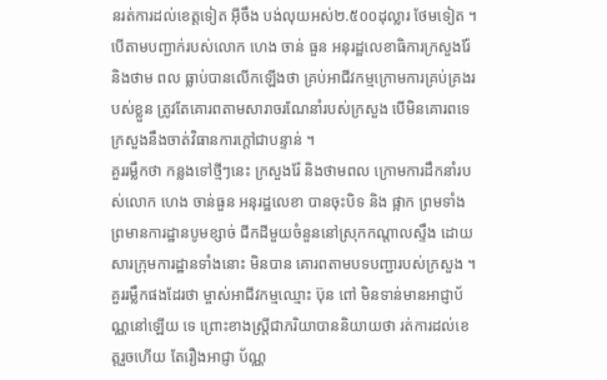នរត់ការដល់ខេត្តទៀត អ៊ីចឹង បង់លុយអស់២.៥០០ដុល្លារ ថែមទៀត ។
បើតាមបញ្ជាក់របស់លោក ហេង ចាន់ ធួន អនុរដ្ឋលេខាធិការក្រសួងរ៉ែ និងថាម ពល ធ្លាប់បានលើកឡើងថា គ្រប់អាជីវកម្មក្រោមការគ្រប់គ្រងរបស់ខ្លួន ត្រូវតែគោរពតាមសារាចរណែនាំរបស់ក្រសួង បើមិនគោរពទេក្រសួងនឹងចាត់វិធានការក្ដៅជាបន្ទាន់ ។
គួររម្លឹកថា កន្លងទៅថ្មីៗនេះ ក្រសួងរ៉ែ និងថាមពល ក្រោមការដឹកនាំរបស់លោក ហេង ចាន់ធួន អនុរដ្ឋលេខា បានចុះបិទ និង ផ្អាក ព្រមទាំងព្រមានការដ្ឋានបូមខ្សាច់ ជីកដីមួយចំនួននៅស្រុកកណ្ដាលស្ទឹង ដោយសារក្រុមការដ្ឋានទាំងនោះ មិនបាន គោរពតាមបទបញ្ជារបស់ក្រសួង ។
គួររម្លឹកផងដែរថា ម្ចាស់អាជីវកម្មឈ្មោះ ប៊ុន ពៅ មិនទាន់មានអាជ្ញាប័ណ្ណនៅឡើយ ទេ ព្រោះខាងស្ត្រីជាភរិយាបាននិយាយថា រត់ការដល់ខេត្តរួចហើយ តែរឿងអាជ្ញា ប័ណ្ណ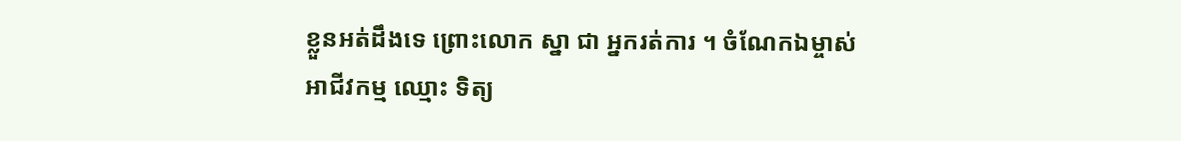ខ្លួនអត់ដឹងទេ ព្រោះលោក ស្នា ជា អ្នករត់ការ ។ ចំណែកឯម្ចាស់អាជីវកម្ម ឈ្មោះ ទិត្យ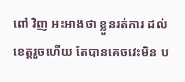ពៅ វិញ អះអាងថា ខ្លួនរត់ការ ដល់ខេត្តរួចហើយ តែបានគេចវេះមិន ប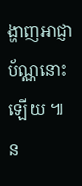ង្ហាញអាជ្ញាប័ណ្ណនោះឡើយ ៕ ន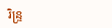រិន្ទ្រ